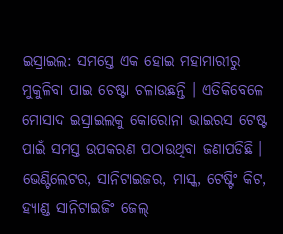ଇସ୍ରାଇଲ: ସମସ୍ତେ ଏକ ହୋଇ ମହାମାରୀରୁ ମୁକୁଳିବା ପାଇ ଚେଷ୍ଟା ଚଳାଉଛନ୍ତି । ଏତିକିବେଳେ ମୋସାଦ ଇସ୍ରାଇଲକୁ କୋରୋନା ଭାଇରସ ଟେଷ୍ଟ ପାଇଁ ସମସ୍ତ ଉପକରଣ ପଠାଉଥିବା ଜଣାପଡିଛି । ଭେଣ୍ଟିଲେଟର, ସାନିଟାଇଜର, ମାସ୍କ, ଟେଷ୍ଟିଂ କିଟ, ହ୍ୟାଣ୍ଡ ସାନିଟାଇଜିଂ ଜେଲ୍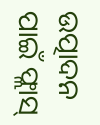ଉତ୍ପାଦନ ପାଇଁ ଫ୍ଲାସ୍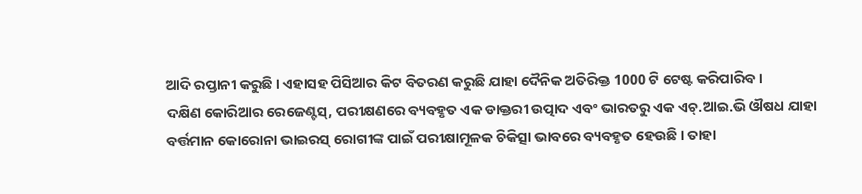ଆଦି ରପ୍ତାନୀ କରୁଛି । ଏହାସହ ପିସିଆର କିଟ ବିତରଣ କରୁଛି ଯାହା ଦୈନିକ ଅତିରିକ୍ତ 1000 ଟି ଟେଷ୍ଟ କରିପାରିବ ।
ଦକ୍ଷିଣ କୋରିଆର ରେଜେଣ୍ଟସ୍, ପରୀକ୍ଷଣରେ ବ୍ୟବହୃତ ଏକ ଡାକ୍ତରୀ ଉତ୍ପାଦ ଏବଂ ଭାରତରୁ ଏକ ଏଚ୍.ଆଇ.ଭି ଔଷଧ ଯାହା ବର୍ତ୍ତମାନ କୋରୋନା ଭାଇରସ୍ ରୋଗୀଙ୍କ ପାଇଁ ପରୀକ୍ଷାମୂଳକ ଚିକିତ୍ସା ଭାବରେ ବ୍ୟବହୃତ ହେଉଛି । ତାହା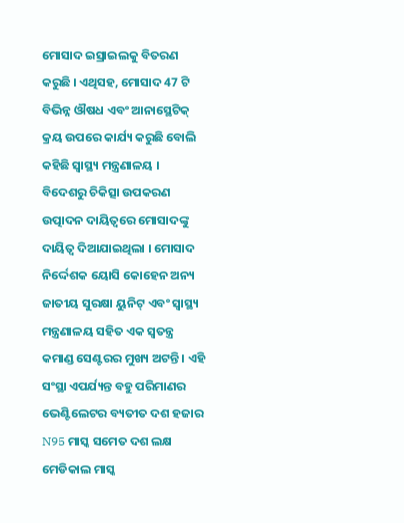ମୋସାଦ ଇସ୍ରାଇଲକୁ ବିତରଣ କରୁଛି । ଏଥିସହ, ମୋସାଦ 47 ଟି ବିଭିନ୍ନ ଔଷଧ ଏବଂ ଆନାସ୍ଥେଟିକ୍ କ୍ରୟ ଉପରେ କାର୍ଯ୍ୟ କରୁଛି ବୋଲି କହିଛି ସ୍ୱାସ୍ଥ୍ୟ ମନ୍ତ୍ରଣାଳୟ ।
ବିଦେଶରୁ ଚିକିତ୍ସା ଉପକରଣ ଉତ୍ପାଦନ ଦାୟିତ୍ବରେ ମୋସାଦଙ୍କୁ ଦାୟିତ୍ବ ଦିଆଯାଇଥିଲା । ମୋସାଦ ନିର୍ଦ୍ଦେଶକ ୟୋସି କୋହେନ ଅନ୍ୟ ଜାତୀୟ ସୁରକ୍ଷା ୟୁନିଟ୍ ଏବଂ ସ୍ୱାସ୍ଥ୍ୟ ମନ୍ତ୍ରଣାଳୟ ସହିତ ଏକ ସ୍ୱତନ୍ତ୍ର କମାଣ୍ଡ ସେଣ୍ଟରର ମୁଖ୍ୟ ଅଟନ୍ତି । ଏହି ସଂସ୍ଥା ଏପର୍ଯ୍ୟନ୍ତ ବହୁ ପରିମାଣର ଭେଣ୍ଟିଲେଟର ବ୍ୟତୀତ ଦଶ ହଜାର N95 ମାସ୍କ ସମେତ ଦଶ ଲକ୍ଷ ମେଡିକାଲ ମାସ୍କ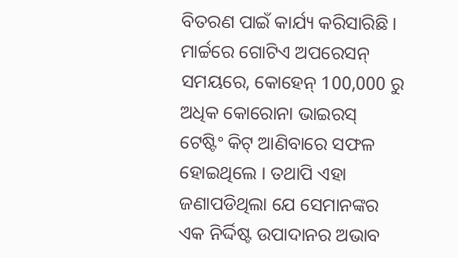ବିତରଣ ପାଇଁ କାର୍ଯ୍ୟ କରିସାରିଛି ।
ମାର୍ଚ୍ଚରେ ଗୋଟିଏ ଅପରେସନ୍ ସମୟରେ, କୋହେନ୍ 100,000 ରୁ ଅଧିକ କୋରୋନା ଭାଇରସ୍ ଟେଷ୍ଟିଂ କିଟ୍ ଆଣିବାରେ ସଫଳ ହୋଇଥିଲେ । ତଥାପି ଏହା ଜଣାପଡିଥିଲା ଯେ ସେମାନଙ୍କର ଏକ ନିର୍ଦ୍ଦିଷ୍ଟ ଉପାଦାନର ଅଭାବ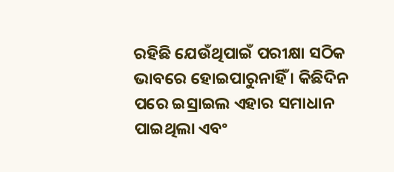ରହିଛି ଯେଉଁଥିପାଇଁ ପରୀକ୍ଷା ସଠିକ ଭାବରେ ହୋଇପାରୁନାହିଁ । କିଛିଦିନ ପରେ ଇସ୍ରାଇଲ ଏହାର ସମାଧାନ ପାଇଥିଲା ଏବଂ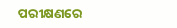ପରୀକ୍ଷଣରେ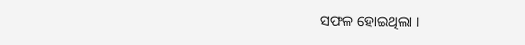ସଫଳ ହୋଇଥିଲା ।